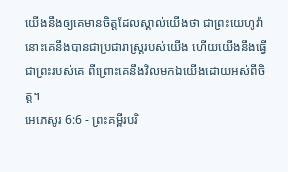យើងនឹងឲ្យគេមានចិត្តដែលស្គាល់យើងថា ជាព្រះយេហូវ៉ា នោះគេនឹងបានជាប្រជារាស្ត្ររបស់យើង ហើយយើងនឹងធ្វើជាព្រះរបស់គេ ពីព្រោះគេនឹងវិលមកឯយើងដោយអស់ពីចិត្ត។
អេភេសូរ 6:6 - ព្រះគម្ពីរបរិ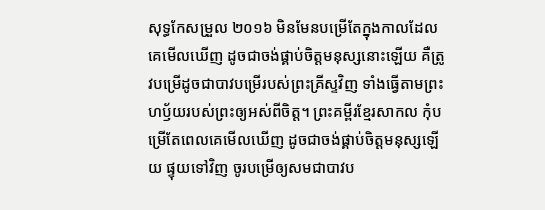សុទ្ធកែសម្រួល ២០១៦ មិនមែនបម្រើតែក្នុងកាលដែលគេមើលឃើញ ដូចជាចង់ផ្គាប់ចិត្តមនុស្សនោះឡើយ គឺត្រូវបម្រើដូចជាបាវបម្រើរបស់ព្រះគ្រីស្ទវិញ ទាំងធ្វើតាមព្រះហឫ័យរបស់ព្រះឲ្យអស់ពីចិត្ត។ ព្រះគម្ពីរខ្មែរសាកល កុំបម្រើតែពេលគេមើលឃើញ ដូចជាចង់ផ្គាប់ចិត្តមនុស្សឡើយ ផ្ទុយទៅវិញ ចូរបម្រើឲ្យសមជាបាវប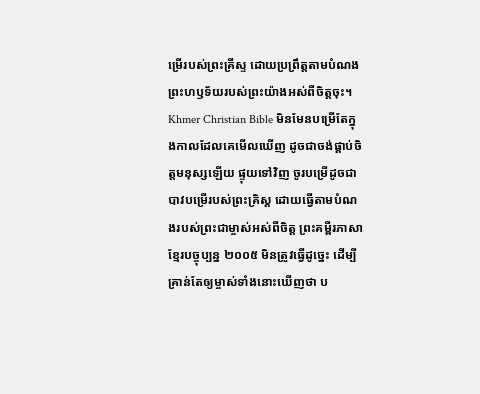ម្រើរបស់ព្រះគ្រីស្ទ ដោយប្រព្រឹត្តតាមបំណងព្រះហឫទ័យរបស់ព្រះយ៉ាងអស់ពីចិត្តចុះ។ Khmer Christian Bible មិនមែនបម្រើតែក្នុងកាលដែលគេមើលឃើញ ដូចជាចង់ផ្គាប់ចិត្តមនុស្សឡើយ ផ្ទុយទៅវិញ ចូរបម្រើដូចជាបាវបម្រើរបស់ព្រះគ្រិស្ដ ដោយធ្វើតាមបំណងរបស់ព្រះជាម្ចាស់អស់ពីចិត្ត ព្រះគម្ពីរភាសាខ្មែរបច្ចុប្បន្ន ២០០៥ មិនត្រូវធ្វើដូច្នេះ ដើម្បីគ្រាន់តែឲ្យម្ចាស់ទាំងនោះឃើញថា ប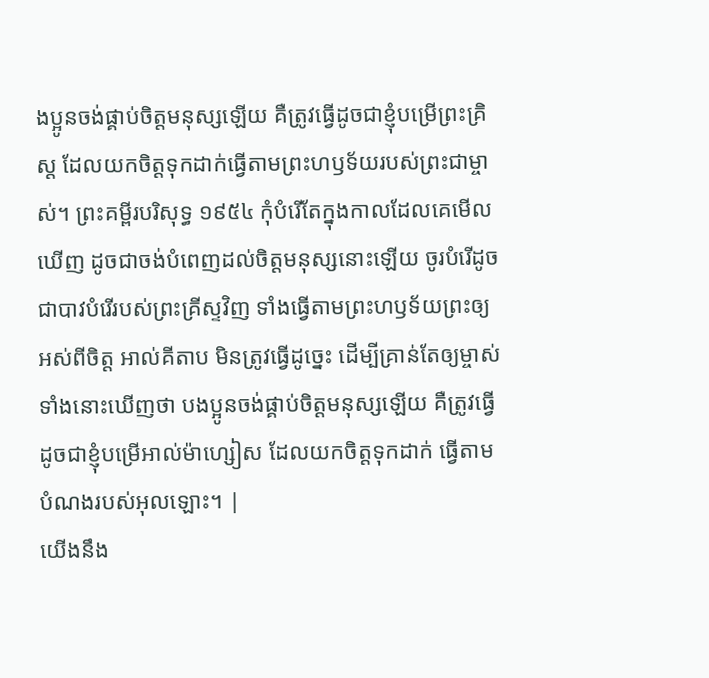ងប្អូនចង់ផ្គាប់ចិត្តមនុស្សឡើយ គឺត្រូវធ្វើដូចជាខ្ញុំបម្រើព្រះគ្រិស្ត ដែលយកចិត្តទុកដាក់ធ្វើតាមព្រះហឫទ័យរបស់ព្រះជាម្ចាស់។ ព្រះគម្ពីរបរិសុទ្ធ ១៩៥៤ កុំបំរើតែក្នុងកាលដែលគេមើលឃើញ ដូចជាចង់បំពេញដល់ចិត្តមនុស្សនោះឡើយ ចូរបំរើដូចជាបាវបំរើរបស់ព្រះគ្រីស្ទវិញ ទាំងធ្វើតាមព្រះហឫទ័យព្រះឲ្យអស់ពីចិត្ត អាល់គីតាប មិនត្រូវធ្វើដូច្នេះ ដើម្បីគ្រាន់តែឲ្យម្ចាស់ទាំងនោះឃើញថា បងប្អូនចង់ផ្គាប់ចិត្ដមនុស្សឡើយ គឺត្រូវធ្វើដូចជាខ្ញុំបម្រើអាល់ម៉ាហ្សៀស ដែលយកចិត្ដទុកដាក់ ធ្វើតាមបំណងរបស់អុលឡោះ។ |
យើងនឹង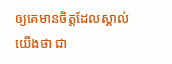ឲ្យគេមានចិត្តដែលស្គាល់យើងថា ជា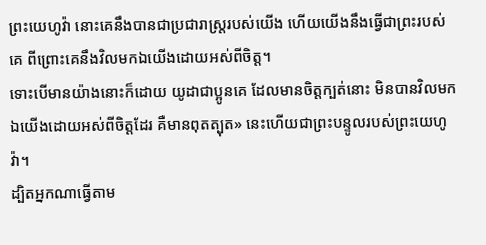ព្រះយេហូវ៉ា នោះគេនឹងបានជាប្រជារាស្ត្ររបស់យើង ហើយយើងនឹងធ្វើជាព្រះរបស់គេ ពីព្រោះគេនឹងវិលមកឯយើងដោយអស់ពីចិត្ត។
ទោះបើមានយ៉ាងនោះក៏ដោយ យូដាជាប្អូនគេ ដែលមានចិត្តក្បត់នោះ មិនបានវិលមកឯយើងដោយអស់ពីចិត្តដែរ គឺមានពុតត្បុត» នេះហើយជាព្រះបន្ទូលរបស់ព្រះយេហូវ៉ា។
ដ្បិតអ្នកណាធ្វើតាម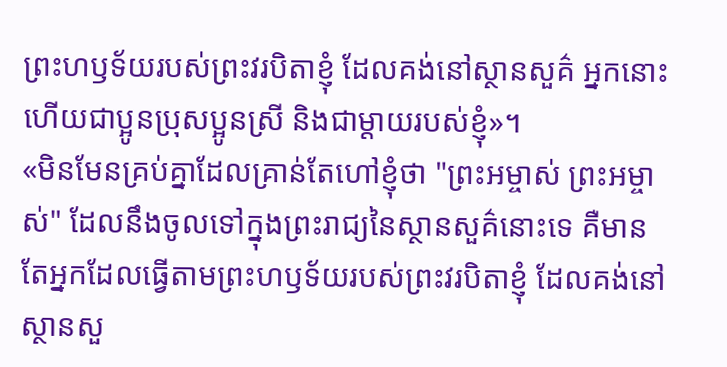ព្រះហឫទ័យរបស់ព្រះវរបិតាខ្ញុំ ដែលគង់នៅស្ថានសួគ៌ អ្នកនោះហើយជាប្អូនប្រុសប្អូនស្រី និងជាម្តាយរបស់ខ្ញុំ»។
«មិនមែនគ្រប់គ្នាដែលគ្រាន់តែហៅខ្ញុំថា "ព្រះអម្ចាស់ ព្រះអម្ចាស់" ដែលនឹងចូលទៅក្នុងព្រះរាជ្យនៃស្ថានសួគ៌នោះទេ គឺមានតែអ្នកដែលធ្វើតាមព្រះហឫទ័យរបស់ព្រះវរបិតាខ្ញុំ ដែលគង់នៅស្ថានសួ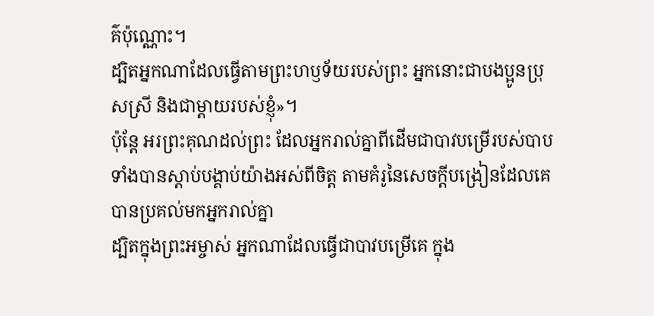គ៌ប៉ុណ្ណោះ។
ដ្បិតអ្នកណាដែលធ្វើតាមព្រះហឫទ័យរបស់ព្រះ អ្នកនោះជាបងប្អូនប្រុសស្រី និងជាម្តាយរបស់ខ្ញុំ»។
ប៉ុន្តែ អរព្រះគុណដល់ព្រះ ដែលអ្នករាល់គ្នាពីដើមជាបាវបម្រើរបស់បាប ទាំងបានស្តាប់បង្គាប់យ៉ាងអស់ពីចិត្ត តាមគំរូនៃសេចក្ដីបង្រៀនដែលគេបានប្រគល់មកអ្នករាល់គ្នា
ដ្បិតក្នុងព្រះអម្ចាស់ អ្នកណាដែលធ្វើជាបាវបម្រើគេ ក្នុង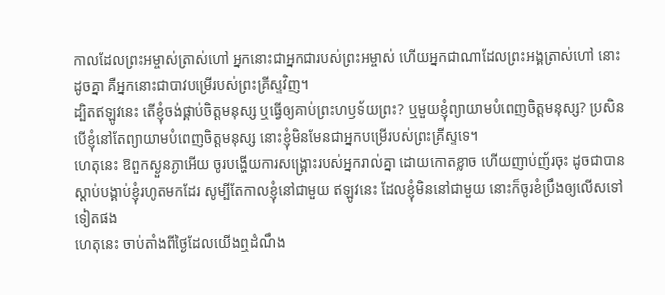កាលដែលព្រះអម្ចាស់ត្រាស់ហៅ អ្នកនោះជាអ្នកជារបស់ព្រះអម្ចាស់ ហើយអ្នកជាណាដែលព្រះអង្គត្រាស់ហៅ នោះដូចគ្នា គឺអ្នកនោះជាបាវបម្រើរបស់ព្រះគ្រីស្ទវិញ។
ដ្បិតឥឡូវនេះ តើខ្ញុំចង់ផ្គាប់ចិត្តមនុស្ស ឬធ្វើឲ្យគាប់ព្រះហឫទ័យព្រះ? ឬមួយខ្ញុំព្យាយាមបំពេញចិត្តមនុស្ស? ប្រសិនបើខ្ញុំនៅតែព្យាយាមបំពេញចិត្តមនុស្ស នោះខ្ញុំមិនមែនជាអ្នកបម្រើរបស់ព្រះគ្រីស្ទទេ។
ហេតុនេះ ឱពួកស្ងួនភ្ងាអើយ ចូរបង្ហើយការសង្គ្រោះរបស់អ្នករាល់គ្នា ដោយកោតខ្លាច ហើយញាប់ញ័រចុះ ដូចជាបានស្តាប់បង្គាប់ខ្ញុំរហូតមកដែរ សូម្បីតែកាលខ្ញុំនៅជាមួយ ឥឡូវនេះ ដែលខ្ញុំមិននៅជាមួយ នោះក៏ចូរខំប្រឹងឲ្យលើសទៅទៀតផង
ហេតុនេះ ចាប់តាំងពីថ្ងៃដែលយើងឮដំណឹង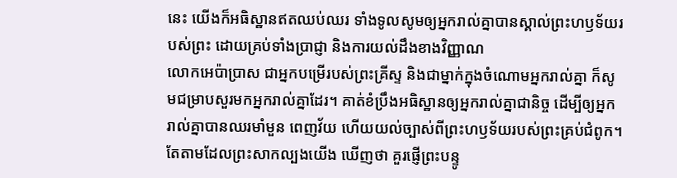នេះ យើងក៏អធិស្ឋានឥតឈប់ឈរ ទាំងទូលសូមឲ្យអ្នករាល់គ្នាបានស្គាល់ព្រះហឫទ័យរបស់ព្រះ ដោយគ្រប់ទាំងប្រាជ្ញា និងការយល់ដឹងខាងវិញ្ញាណ
លោកអេប៉ាប្រាស ជាអ្នកបម្រើរបស់ព្រះគ្រីស្ទ និងជាម្នាក់ក្នុងចំណោមអ្នករាល់គ្នា ក៏សូមជម្រាបសួរមកអ្នករាល់គ្នាដែរ។ គាត់ខំប្រឹងអធិស្ឋានឲ្យអ្នករាល់គ្នាជានិច្ច ដើម្បីឲ្យអ្នករាល់គ្នាបានឈរមាំមួន ពេញវ័យ ហើយយល់ច្បាស់ពីព្រះហឫទ័យរបស់ព្រះគ្រប់ជំពូក។
តែតាមដែលព្រះសាកល្បងយើង ឃើញថា គួរផ្ញើព្រះបន្ទូ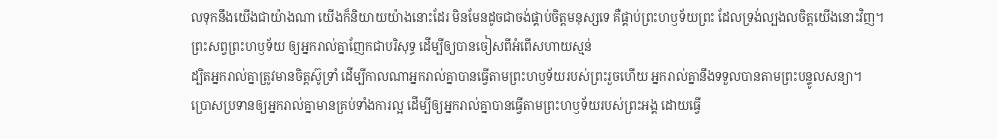លទុកនឹងយើងជាយ៉ាងណា យើងក៏និយាយយ៉ាងនោះដែរ មិនមែនដូចជាចង់ផ្គាប់ចិត្តមនុស្សទេ គឺផ្គាប់ព្រះហឫទ័យព្រះ ដែលទ្រង់ល្បងលចិត្តយើងនោះវិញ។
ព្រះសព្វព្រះហឫទ័យ ឲ្យអ្នករាល់គ្នាញែកជាបរិសុទ្ធ ដើម្បីឲ្យបានចៀសពីអំពើសហាយស្មន់
ដ្បិតអ្នករាល់គ្នាត្រូវមានចិត្តស៊ូទ្រាំ ដើម្បីកាលណាអ្នករាល់គ្នាបានធ្វើតាមព្រះហឫទ័យរបស់ព្រះរួចហើយ អ្នករាល់គ្នានឹងទទួលបានតាមព្រះបន្ទូលសន្យា។
ប្រោសប្រទានឲ្យអ្នករាល់គ្នាមានគ្រប់ទាំងការល្អ ដើម្បីឲ្យអ្នករាល់គ្នាបានធ្វើតាមព្រះហឫទ័យរបស់ព្រះអង្គ ដោយធ្វើ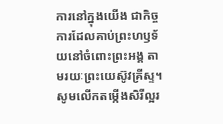ការនៅក្នុងយើង ជាកិច្ចការដែលគាប់ព្រះហឫទ័យនៅចំពោះព្រះអង្គ តាមរយៈព្រះយេស៊ូវគ្រីស្ទ។ សូមលើកតម្កើងសិរីល្អរ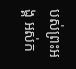បស់ព្រះអង្គ អស់ក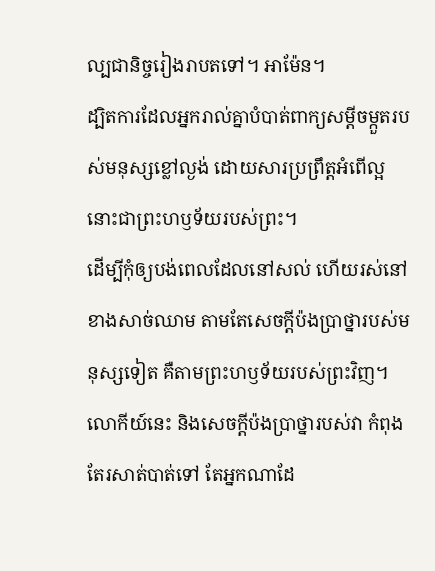ល្បជានិច្ចរៀងរាបតទៅ។ អាម៉ែន។
ដ្បិតការដែលអ្នករាល់គ្នាបំបាត់ពាក្យសម្ដីចម្កួតរបស់មនុស្សខ្លៅល្ងង់ ដោយសារប្រព្រឹត្តអំពើល្អ នោះជាព្រះហឫទ័យរបស់ព្រះ។
ដើម្បីកុំឲ្យបង់ពេលដែលនៅសល់ ហើយរស់នៅខាងសាច់ឈាម តាមតែសេចក្តីប៉ងប្រាថ្នារបស់មនុស្សទៀត គឺតាមព្រះហឫទ័យរបស់ព្រះវិញ។
លោកីយ៍នេះ និងសេចក្ដីប៉ងប្រាថ្នារបស់វា កំពុងតែរសាត់បាត់ទៅ តែអ្នកណាដែ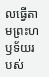លធ្វើតាមព្រះហឫទ័យរបស់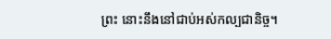ព្រះ នោះនឹងនៅជាប់អស់កល្បជានិច្ច។